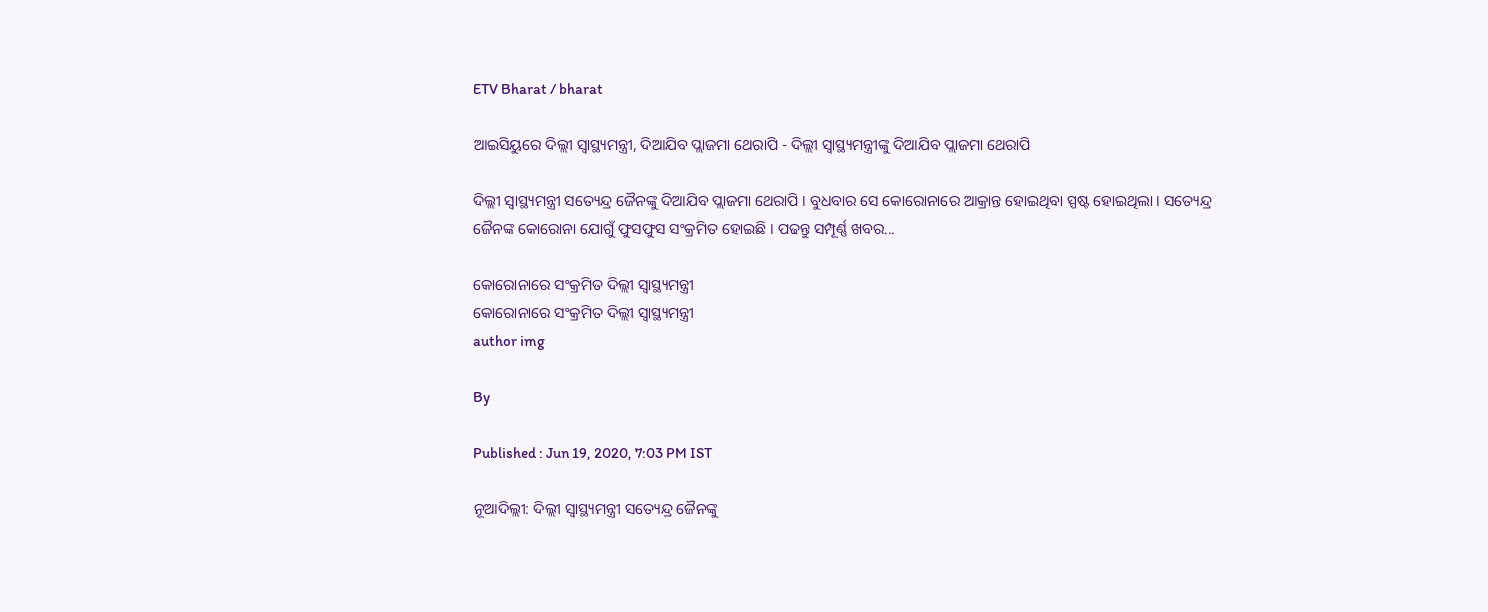ETV Bharat / bharat

ଆଇସିୟୁରେ ଦିଲ୍ଲୀ ସ୍ବାସ୍ଥ୍ୟମନ୍ତ୍ରୀ, ଦିଆଯିବ ପ୍ଲାଜମା ଥେରାପି - ଦିଲ୍ଲୀ ସ୍ବାସ୍ଥ୍ୟମନ୍ତ୍ରୀଙ୍କୁ ଦିଆଯିବ ପ୍ଲାଜମା ଥେରାପି

ଦିଲ୍ଲୀ ସ୍ବାସ୍ଥ୍ୟମନ୍ତ୍ରୀ ସତ୍ୟେନ୍ଦ୍ର ଜୈନଙ୍କୁ ଦିଆଯିବ ପ୍ଲାଜମା ଥେରାପି । ବୁଧବାର ସେ କୋରୋନାରେ ଆକ୍ରାନ୍ତ ହୋଇଥିବା ସ୍ପଷ୍ଟ ହୋଇଥିଲା । ସତ୍ୟେନ୍ଦ୍ର ଜୈନଙ୍କ କୋରୋନା ଯୋଗୁଁ ଫୁସଫୁସ ସଂକ୍ରମିତ ହୋଇଛି । ପଢନ୍ତୁ ସମ୍ପୂର୍ଣ୍ଣ ଖବର...

କୋରୋନାରେ ସଂକ୍ରମିତ ଦିଲ୍ଲୀ ସ୍ବାସ୍ଥ୍ୟମନ୍ତ୍ରୀ
କୋରୋନାରେ ସଂକ୍ରମିତ ଦିଲ୍ଲୀ ସ୍ବାସ୍ଥ୍ୟମନ୍ତ୍ରୀ
author img

By

Published : Jun 19, 2020, 7:03 PM IST

ନୂଆଦିଲ୍ଲୀ: ଦିଲ୍ଲୀ ସ୍ବାସ୍ଥ୍ୟମନ୍ତ୍ରୀ ସତ୍ୟେନ୍ଦ୍ର ଜୈନଙ୍କୁ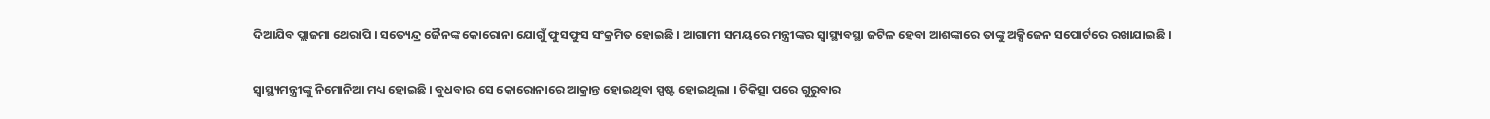ଦିଆଯିବ ପ୍ଲାଜମା ଥେରାପି । ସତ୍ୟେନ୍ଦ୍ର ଜୈନଙ୍କ କୋରୋନା ଯୋଗୁଁ ଫୁସଫୁସ ସଂକ୍ରମିତ ହୋଇଛି । ଆଗାମୀ ସମୟରେ ମନ୍ତ୍ରୀଙ୍କର ସ୍ବାସ୍ଥ୍ୟବସ୍ଥା ଜଟିଳ ହେବା ଆଶଙ୍କାରେ ତାଙ୍କୁ ଅକ୍ସିଜେନ ସପୋର୍ଟରେ ରଖାଯାଇଛି ।

ସ୍ବାସ୍ଥ୍ୟମନ୍ତ୍ରୀଙ୍କୁ ନିମୋନିଆ ମଧ୍ୟ ହୋଇଛି । ବୁଧବାର ସେ କୋରୋନାରେ ଆକ୍ରାନ୍ତ ହୋଇଥିବା ସ୍ପଷ୍ଟ ହୋଇଥିଲା । ଚିକିତ୍ସା ପରେ ଗୁରୁବାର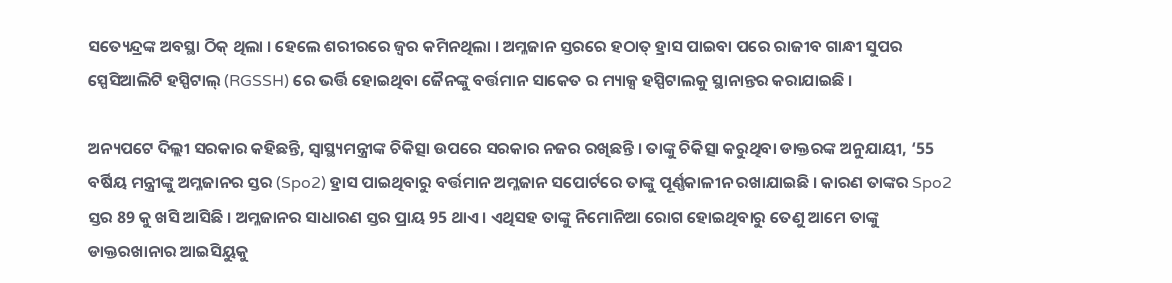ସତ୍ୟେନ୍ଦ୍ରଙ୍କ ଅବସ୍ଥା ଠିକ୍ ଥିଲା । ହେଲେ ଶରୀରରେ ଜ୍ବର କମିନଥିଲା । ଅମ୍ଳଜାନ ସ୍ତରରେ ହଠାତ୍ ହ୍ରାସ ପାଇବା ପରେ ରାଜୀବ ଗାନ୍ଧୀ ସୁପର ସ୍ପେସିଆଲିଟି ହସ୍ପିଟାଲ୍ (RGSSH) ରେ ଭର୍ତ୍ତି ହୋଇଥିବା ଜୈନଙ୍କୁ ବର୍ତ୍ତମାନ ସାକେତ ର ମ୍ୟାକ୍ସ ହସ୍ପିଟାଲକୁ ସ୍ଥାନାନ୍ତର କରାଯାଇଛି ।

ଅନ୍ୟପଟେ ଦିଲ୍ଲୀ ସରକାର କହିଛନ୍ତି, ସ୍ବାସ୍ଥ୍ୟମନ୍ତ୍ରୀଙ୍କ ଚିକିତ୍ସା ଉପରେ ସରକାର ନଜର ରଖିଛନ୍ତି । ତାଙ୍କୁ ଚିକିତ୍ସା କରୁଥିବା ଡାକ୍ତରଙ୍କ ଅନୁଯାୟୀ, ‘55 ବର୍ଷିୟ ମନ୍ତ୍ରୀଙ୍କୁ ଅମ୍ଳଜାନର ସ୍ତର (Spo2) ହ୍ରାସ ପାଇଥିବାରୁ ବର୍ତ୍ତମାନ ଅମ୍ଳଜାନ ସପୋର୍ଟରେ ତାଙ୍କୁ ପୂର୍ଣ୍ଣକାଳୀନ ରଖାଯାଇଛି । କାରଣ ତାଙ୍କର Spo2 ସ୍ତର 89 କୁ ଖସି ଆସିଛି । ଅମ୍ଳଜାନର ସାଧାରଣ ସ୍ତର ପ୍ରାୟ 95 ଥାଏ । ଏଥିସହ ତାଙ୍କୁ ନିମୋନିଆ ରୋଗ ହୋଇଥିବାରୁ ତେଣୁ ଆମେ ତାଙ୍କୁ ଡାକ୍ତରଖାନାର ଆଇସିୟୁକୁ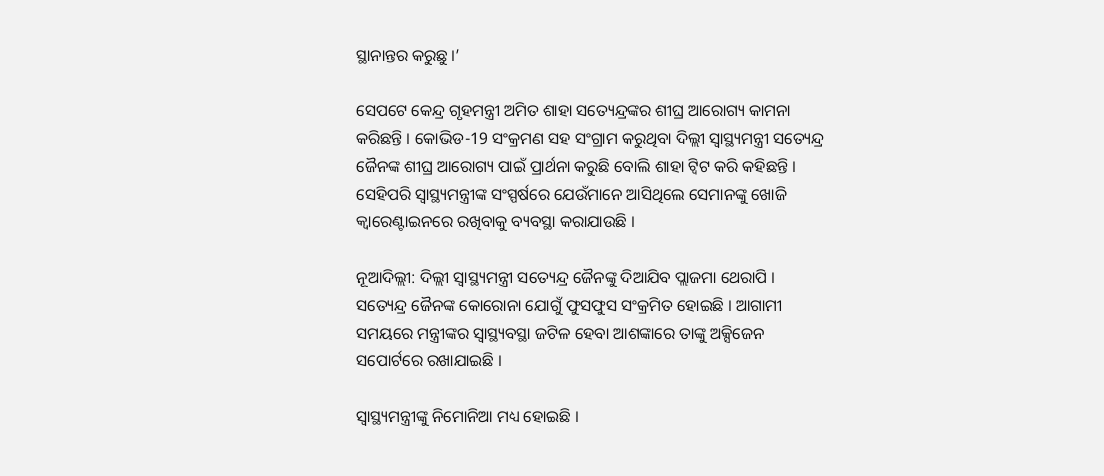ସ୍ଥାନାନ୍ତର କରୁଛୁ ।’

ସେପଟେ କେନ୍ଦ୍ର ଗୃହମନ୍ତ୍ରୀ ଅମିତ ଶାହା ସତ୍ୟେନ୍ଦ୍ରଙ୍କର ଶୀଘ୍ର ଆରୋଗ୍ୟ କାମନା କରିଛନ୍ତି । କୋଭିଡ-19 ସଂକ୍ରମଣ ସହ ସଂଗ୍ରାମ କରୁଥିବା ଦିଲ୍ଲୀ ସ୍ବାସ୍ଥ୍ୟମନ୍ତ୍ରୀ ସତ୍ୟେନ୍ଦ୍ର ଜୈନଙ୍କ ଶୀଘ୍ର ଆରୋଗ୍ୟ ପାଇଁ ପ୍ରାର୍ଥନା କରୁଛି ବୋଲି ଶାହା ଟ୍ବିଟ କରି କହିଛନ୍ତି । ସେହିପରି ସ୍ବାସ୍ଥ୍ୟମନ୍ତ୍ରୀଙ୍କ ସଂସ୍ପର୍ଷରେ ଯେଉଁମାନେ ଆସିଥିଲେ ସେମାନଙ୍କୁ ଖୋଜି କ୍ବାରେଣ୍ଟାଇନରେ ରଖିବାକୁ ବ୍ୟବସ୍ଥା କରାଯାଉଛି ।

ନୂଆଦିଲ୍ଲୀ: ଦିଲ୍ଲୀ ସ୍ବାସ୍ଥ୍ୟମନ୍ତ୍ରୀ ସତ୍ୟେନ୍ଦ୍ର ଜୈନଙ୍କୁ ଦିଆଯିବ ପ୍ଲାଜମା ଥେରାପି । ସତ୍ୟେନ୍ଦ୍ର ଜୈନଙ୍କ କୋରୋନା ଯୋଗୁଁ ଫୁସଫୁସ ସଂକ୍ରମିତ ହୋଇଛି । ଆଗାମୀ ସମୟରେ ମନ୍ତ୍ରୀଙ୍କର ସ୍ବାସ୍ଥ୍ୟବସ୍ଥା ଜଟିଳ ହେବା ଆଶଙ୍କାରେ ତାଙ୍କୁ ଅକ୍ସିଜେନ ସପୋର୍ଟରେ ରଖାଯାଇଛି ।

ସ୍ବାସ୍ଥ୍ୟମନ୍ତ୍ରୀଙ୍କୁ ନିମୋନିଆ ମଧ୍ୟ ହୋଇଛି ।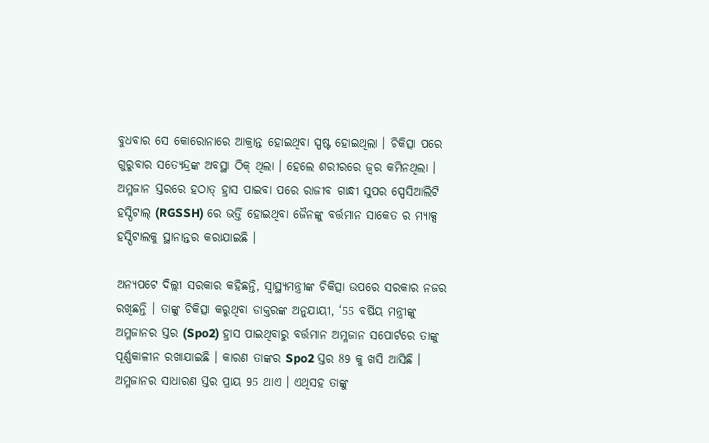ବୁଧବାର ସେ କୋରୋନାରେ ଆକ୍ରାନ୍ତ ହୋଇଥିବା ସ୍ପଷ୍ଟ ହୋଇଥିଲା । ଚିକିତ୍ସା ପରେ ଗୁରୁବାର ସତ୍ୟେନ୍ଦ୍ରଙ୍କ ଅବସ୍ଥା ଠିକ୍ ଥିଲା । ହେଲେ ଶରୀରରେ ଜ୍ବର କମିନଥିଲା । ଅମ୍ଳଜାନ ସ୍ତରରେ ହଠାତ୍ ହ୍ରାସ ପାଇବା ପରେ ରାଜୀବ ଗାନ୍ଧୀ ସୁପର ସ୍ପେସିଆଲିଟି ହସ୍ପିଟାଲ୍ (RGSSH) ରେ ଭର୍ତ୍ତି ହୋଇଥିବା ଜୈନଙ୍କୁ ବର୍ତ୍ତମାନ ସାକେତ ର ମ୍ୟାକ୍ସ ହସ୍ପିଟାଲକୁ ସ୍ଥାନାନ୍ତର କରାଯାଇଛି ।

ଅନ୍ୟପଟେ ଦିଲ୍ଲୀ ସରକାର କହିଛନ୍ତି, ସ୍ବାସ୍ଥ୍ୟମନ୍ତ୍ରୀଙ୍କ ଚିକିତ୍ସା ଉପରେ ସରକାର ନଜର ରଖିଛନ୍ତି । ତାଙ୍କୁ ଚିକିତ୍ସା କରୁଥିବା ଡାକ୍ତରଙ୍କ ଅନୁଯାୟୀ, ‘55 ବର୍ଷିୟ ମନ୍ତ୍ରୀଙ୍କୁ ଅମ୍ଳଜାନର ସ୍ତର (Spo2) ହ୍ରାସ ପାଇଥିବାରୁ ବର୍ତ୍ତମାନ ଅମ୍ଳଜାନ ସପୋର୍ଟରେ ତାଙ୍କୁ ପୂର୍ଣ୍ଣକାଳୀନ ରଖାଯାଇଛି । କାରଣ ତାଙ୍କର Spo2 ସ୍ତର 89 କୁ ଖସି ଆସିଛି । ଅମ୍ଳଜାନର ସାଧାରଣ ସ୍ତର ପ୍ରାୟ 95 ଥାଏ । ଏଥିସହ ତାଙ୍କୁ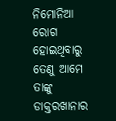ନିମୋନିଆ ରୋଗ ହୋଇଥିବାରୁ ତେଣୁ ଆମେ ତାଙ୍କୁ ଡାକ୍ତରଖାନାର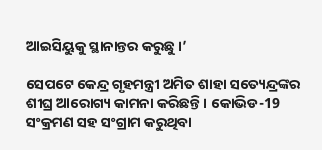ଆଇସିୟୁକୁ ସ୍ଥାନାନ୍ତର କରୁଛୁ ।’

ସେପଟେ କେନ୍ଦ୍ର ଗୃହମନ୍ତ୍ରୀ ଅମିତ ଶାହା ସତ୍ୟେନ୍ଦ୍ରଙ୍କର ଶୀଘ୍ର ଆରୋଗ୍ୟ କାମନା କରିଛନ୍ତି । କୋଭିଡ-19 ସଂକ୍ରମଣ ସହ ସଂଗ୍ରାମ କରୁଥିବା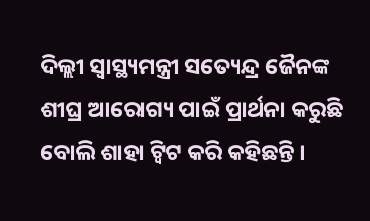ଦିଲ୍ଲୀ ସ୍ବାସ୍ଥ୍ୟମନ୍ତ୍ରୀ ସତ୍ୟେନ୍ଦ୍ର ଜୈନଙ୍କ ଶୀଘ୍ର ଆରୋଗ୍ୟ ପାଇଁ ପ୍ରାର୍ଥନା କରୁଛି ବୋଲି ଶାହା ଟ୍ବିଟ କରି କହିଛନ୍ତି ।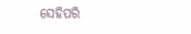ସେହିପରି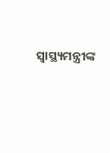ସ୍ବାସ୍ଥ୍ୟମନ୍ତ୍ରୀଙ୍କ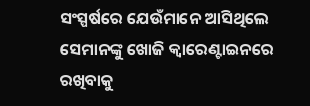ସଂସ୍ପର୍ଷରେ ଯେଉଁମାନେ ଆସିଥିଲେ ସେମାନଙ୍କୁ ଖୋଜି କ୍ବାରେଣ୍ଟାଇନରେ ରଖିବାକୁ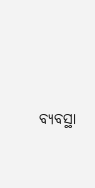ବ୍ୟବସ୍ଥା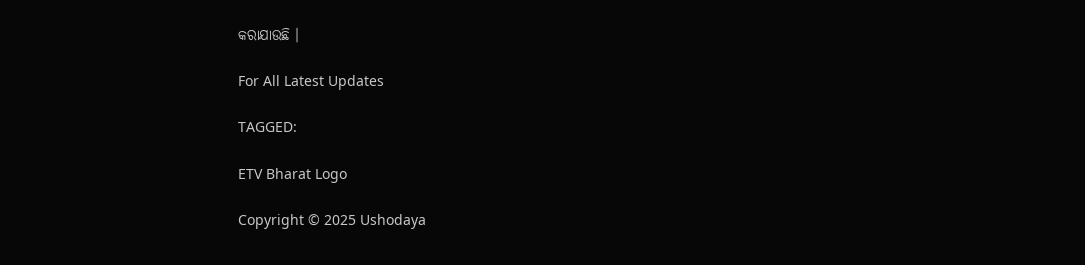କରାଯାଉଛି ।

For All Latest Updates

TAGGED:

ETV Bharat Logo

Copyright © 2025 Ushodaya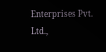Enterprises Pvt. Ltd.,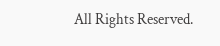All Rights Reserved.